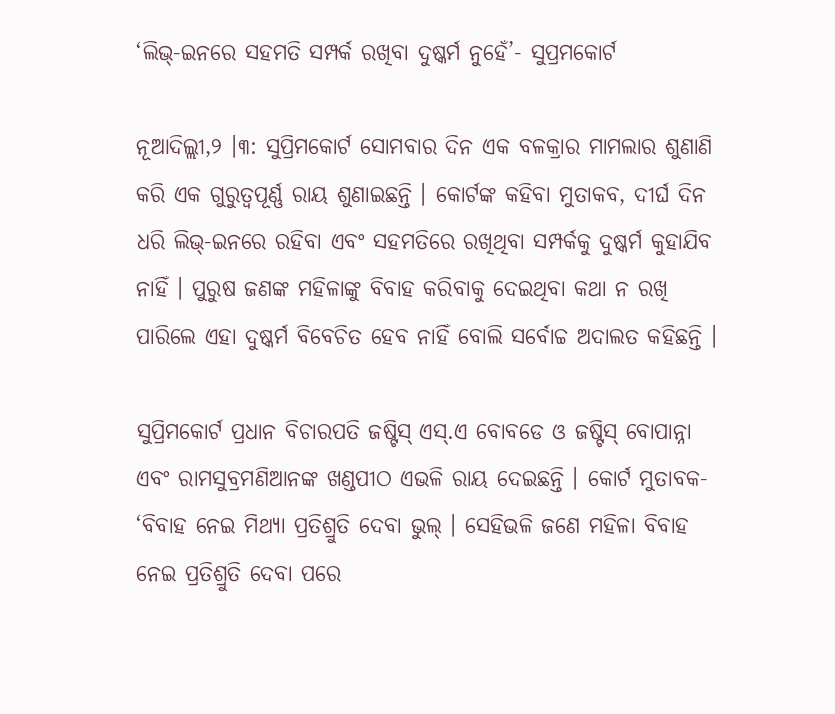‘ଲିଭ୍-ଇନରେ ସହମତି ସମ୍ପର୍କ ରଖିବା ଦୁଷ୍କର୍ମ ନୁହେଁ’- ସୁପ୍ରମକୋର୍ଟ

ନୂଆଦିଲ୍ଲୀ,୨ ।୩: ସୁପ୍ରିମକୋର୍ଟ ସୋମବାର ଦିନ ଏକ ବଳକ୍ରାର ମାମଲାର ଶୁଣାଣି କରି ଏକ ଗୁରୁତ୍ୱପୂର୍ଣ୍ଣ ରାୟ ଶୁଣାଇଛନ୍ତି । କୋର୍ଟଙ୍କ କହିବା ମୁତାକବ, ଦୀର୍ଘ ଦିନ ଧରି ଲିଭ୍-ଇନରେ ରହିବା ଏବଂ ସହମତିରେ ରଖିଥିବା ସମ୍ପର୍କକୁ ଦୁଷ୍କର୍ମ କୁହାଯିବ ନାହିଁ । ପୁରୁଷ ଜଣଙ୍କ ମହିଳାଙ୍କୁ ବିବାହ କରିବାକୁ ଦେଇଥିବା କଥା ନ ରଖି ପାରିଲେ ଏହା ଦୁଷ୍କର୍ମ ବିବେଚିତ ହେବ ନାହିଁ ବୋଲି ସର୍ବୋଚ୍ଚ ଅଦାଲତ କହିଛନ୍ତି ।

ସୁପ୍ରିମକୋର୍ଟ ପ୍ରଧାନ ବିଚାରପତି ଜଷ୍ଟିସ୍ ଏସ୍.ଏ ବୋବଡେ ଓ ଜଷ୍ଟିସ୍ ବୋପାନ୍ନା ଏବଂ ରାମସୁବ୍ରମଣିଆନଙ୍କ ଖଣ୍ଡପୀଠ ଏଭଳି ରାୟ ଦେଇଛନ୍ତି । କୋର୍ଟ ମୁତାବକ- ‘ବିବାହ ନେଇ ମିଥ୍ୟା ପ୍ରତିଶ୍ରୁତି ଦେବା ଭୁଲ୍ । ସେହିଭଳି ଜଣେ ମହିଳା ବିବାହ ନେଇ ପ୍ରତିଶ୍ରୁତି ଦେବା ପରେ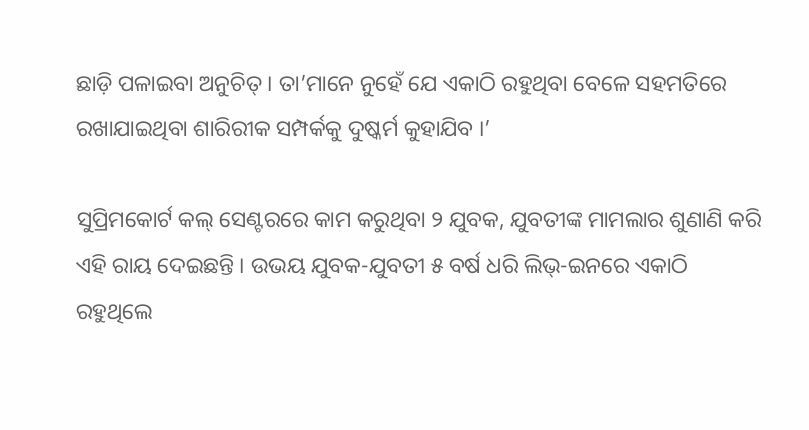ଛାଡ଼ି ପଳାଇବା ଅନୁଚିତ୍ । ତା’ମାନେ ନୁହେଁ ଯେ ଏକାଠି ରହୁଥିବା ବେଳେ ସହମତିରେ ରଖାଯାଇଥିବା ଶାରିରୀକ ସମ୍ପର୍କକୁ ଦୁଷ୍କର୍ମ କୁହାଯିବ ।’

ସୁପ୍ରିମକୋର୍ଟ କଲ୍ ସେଣ୍ଟରରେ କାମ କରୁଥିବା ୨ ଯୁବକ, ଯୁବତୀଙ୍କ ମାମଲାର ଶୁଣାଣି କରି ଏହି ରାୟ ଦେଇଛନ୍ତି । ଉଭୟ ଯୁବକ-ଯୁବତୀ ୫ ବର୍ଷ ଧରି ଲିଭ୍-ଇନରେ ଏକାଠି ରହୁଥିଲେ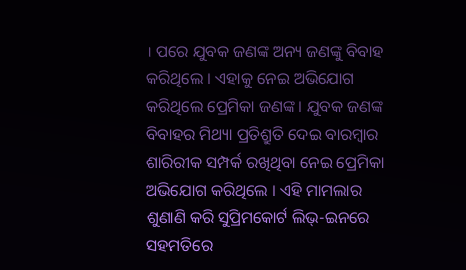। ପରେ ଯୁବକ ଜଣଙ୍କ ଅନ୍ୟ ଜଣଙ୍କୁ ବିବାହ କରିଥିଲେ । ଏହାକୁ ନେଇ ଅଭିଯୋଗ କରିଥିଲେ ପ୍ରେମିକା ଜଣଙ୍କ । ଯୁବକ ଜଣଙ୍କ ବିବାହର ମିଥ୍ୟା ପ୍ରତିଶ୍ରୁତି ଦେଇ ବାରମ୍ବାର ଶାରିରୀକ ସମ୍ପର୍କ ରଖିଥିବା ନେଇ ପ୍ରେମିକା ଅଭିଯୋଗ କରିଥିଲେ । ଏହି ମାମଲାର ଶୁଣାଣି କରି ସୁପ୍ରିମକୋର୍ଟ ଲିଭ୍-ଇନରେ ସହମତିରେ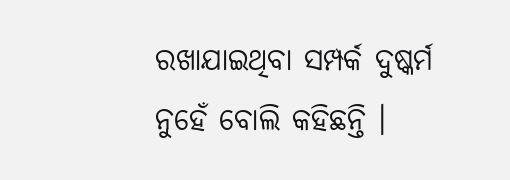ରଖାଯାଇଥିବା ସମ୍ପର୍କ ଦୁଷ୍କର୍ମ ନୁହେଁ ବୋଲି କହିଛନ୍ତି ।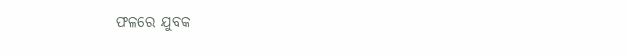ଫଳରେ ଯୁବକ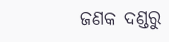ଜଣକ ଦଣ୍ଡରୁ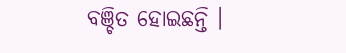ବଞ୍ଚିତ ହୋଇଛନ୍ତି ।